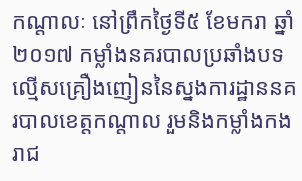កណ្តាលៈ នៅព្រឹកថ្ងៃទី៥ ខែមករា ឆ្នាំ២០១៧ កម្លាំងនគរបាលប្រឆាំងបទល្មើសគ្រឿងញៀននៃស្នងការដ្ឋាននគរបាលខេត្តកណ្តាល រួមនិងកម្លាំងកងរាជ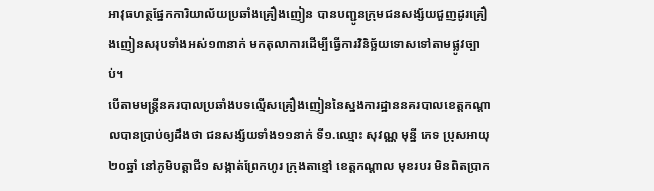អាវុធហត្ថផ្នែកការិយាល័យប្រឆាំងគ្រឿងញៀន បានបញ្ជូនក្រុមជនសង្ស័យជួញដូរគ្រឿងញៀនសរុបទាំងអស់១៣នាក់ មកតុលាការដើម្បីធ្វើការវិនិច្ឆ័យទោសទៅតាមផ្លូវច្បាប់។
បើតាមមន្ត្រីនគរបាលប្រឆាំងបទល្មើសគ្រឿងញៀននៃស្នងការដ្ឋាននគរបាលខេត្តកណ្តាលបានប្រាប់ឲ្យដឹងថា ជនសង្ស័យទាំង១១នាក់ ទី១.ឈ្មោះ សុវណ្ណ មុន្នី ភេទ ប្រុសអាយុ២០ឆ្នាំ នៅភូមិបត្តាជី១ សង្កាត់ព្រែកហូរ ក្រុងតាខ្មៅ ខេត្តកណ្ដាល មុខរបរ មិនពិតប្រាក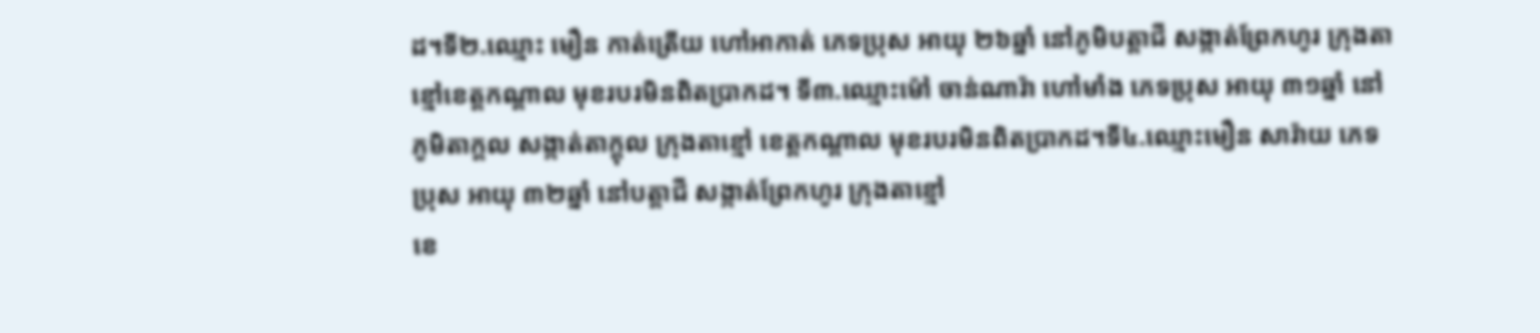ដ។ទី២.ឈ្មោះ មឿន កាត់ត្រើយ ហៅអាកាត់ ភេទប្រុស អាយុ ២៦ឆ្នាំ នៅភូមិបត្តាជី សង្កាត់ព្រែកហូរ ក្រុងតាខ្មៅខេត្តកណ្តាល មុខរបរមិនពិតប្រាកដ។ ទី៣.ឈ្មោះម៉ៅ ចាន់ណារ៉ា ហៅមាំង ភេទប្រុស អាយុ ៣១ឆ្នាំ នៅភូមិតាក្តល សង្កាត់តាក្តុល ក្រុងតាខ្មៅ ខេត្តកណ្ដាល មុខរបរមិនពិតប្រាកដ។ទី៤.ឈ្មោះមឿន សារ៉ាយ ភេទប្រុស អាយុ ៣២ឆ្នាំ នៅបត្តាជី សង្កាត់ព្រែកហូរ ក្រុងតាខ្មៅ
ខេ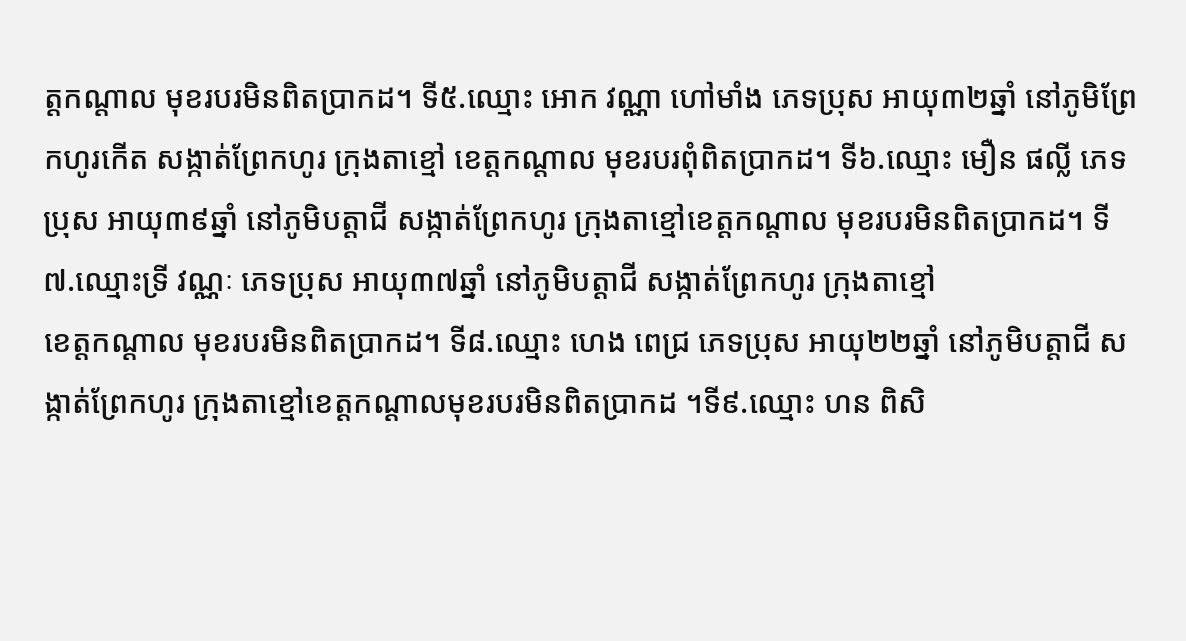ត្តកណ្តាល មុខរបរមិនពិតប្រាកដ។ ទី៥.ឈ្មោះ អោក វណ្ណា ហៅមាំង ភេទប្រុស អាយុ៣២ឆ្នាំ នៅភូមិព្រែកហូរកើត សង្កាត់ព្រែកហូរ ក្រុងតាខ្មៅ ខេត្តកណ្ដាល មុខរបរពុំពិតប្រាកដ។ ទី៦.ឈ្មោះ មឿន ផល្លី ភេទប្រុស អាយុ៣៩ឆ្នាំ នៅភូមិបត្តាជី សង្កាត់ព្រែកហូរ ក្រុងតាខ្មៅខេត្តកណ្តាល មុខរបរមិនពិតប្រាកដ។ ទី៧.ឈ្មោះទ្រី វណ្ណៈ ភេទប្រុស អាយុ៣៧ឆ្នាំ នៅភូមិបត្តាជី សង្កាត់ព្រែកហូរ ក្រុងតាខ្មៅ
ខេត្តកណ្តាល មុខរបរមិនពិតប្រាកដ។ ទី៨.ឈ្មោះ ហេង ពេជ្រ ភេទប្រុស អាយុ២២ឆ្នាំ នៅភូមិបត្តាជី សង្កាត់ព្រែកហូរ ក្រុងតាខ្មៅខេត្តកណ្តាលមុខរបរមិនពិតប្រាកដ ។ទី៩.ឈ្មោះ ហន ពិសិ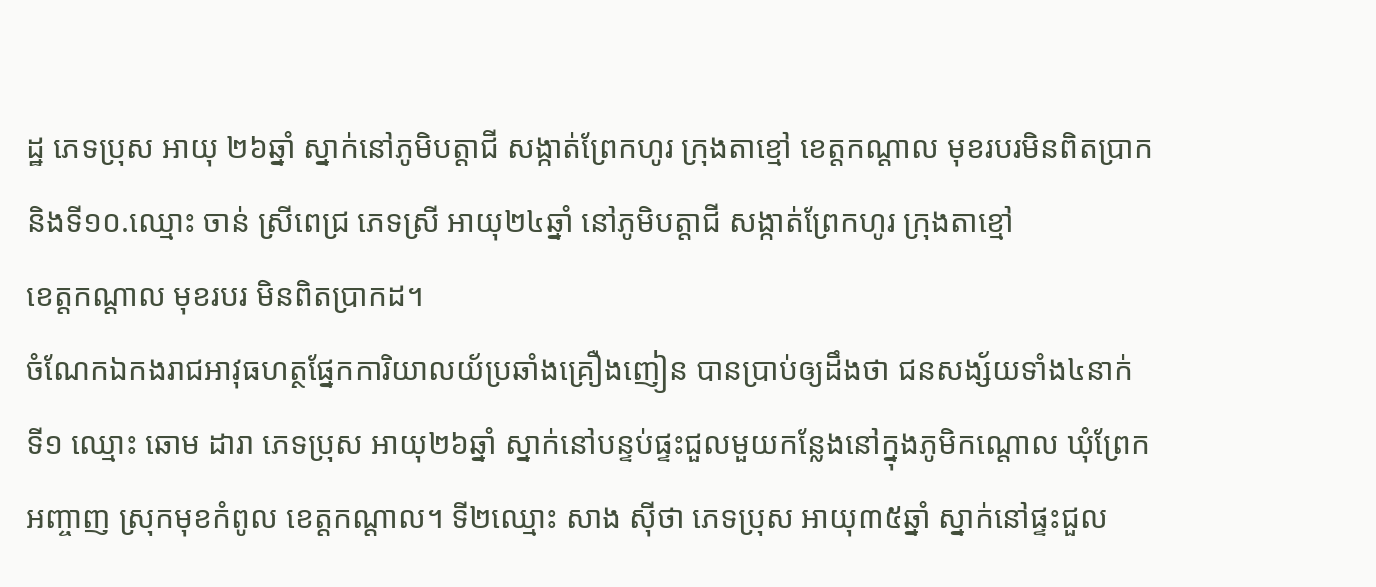ដ្ឋ ភេទប្រុស អាយុ ២៦ឆ្នាំ ស្នាក់នៅភូមិបត្តាជី សង្កាត់ព្រែកហូរ ក្រុងតាខ្មៅ ខេត្តកណ្តាល មុខរបរមិនពិតប្រាក និងទី១០.ឈ្មោះ ចាន់ ស្រីពេជ្រ ភេទស្រី អាយុ២៤ឆ្នាំ នៅភូមិបត្តាជី សង្កាត់ព្រែកហូរ ក្រុងតាខ្មៅ
ខេត្តកណ្តាល មុខរបរ មិនពិតប្រាកដ។
ចំណែកឯកងរាជអាវុធហត្ថផ្នែកការិយាលយ័ប្រឆាំងគ្រឿងញៀន បានប្រាប់ឲ្យដឹងថា ជនសង្ស័យទាំង៤នាក់ ទី១ ឈ្មោះ ឆោម ដារា ភេទប្រុស អាយុ២៦ឆ្នាំ ស្នាក់នៅបន្ទប់ផ្ទះជួលមួយកន្លែងនៅក្នុងភូមិកណ្តោល ឃុំព្រែកអញ្ចាញ ស្រុកមុខកំពូល ខេត្តកណ្តាល។ ទី២ឈ្មោះ សាង ស៊ីថា ភេទប្រុស អាយុ៣៥ឆ្នាំ ស្នាក់នៅផ្ទះជួល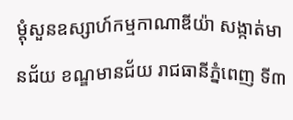ម្តុំសួនឧស្សាហ៍កម្មកាណាឌីយ៉ា សង្កាត់មានជ័យ ខណ្ឌមានជ័យ រាជធានីភ្នំពេញ ទី៣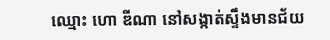ឈ្មោះ ហោ ឌីណា នៅសង្កាត់ស្ទឹងមានជ័យ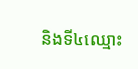និងទី៤ឈ្មោះ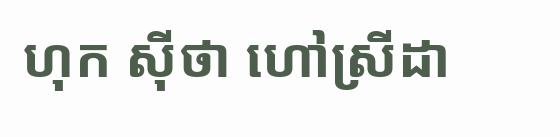ហុក ស៊ីថា ហៅស្រីដា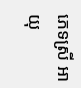ភេទស្រី អាយុ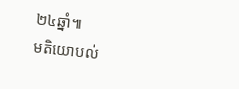២៤ឆ្នាំ៕
មតិយោបល់